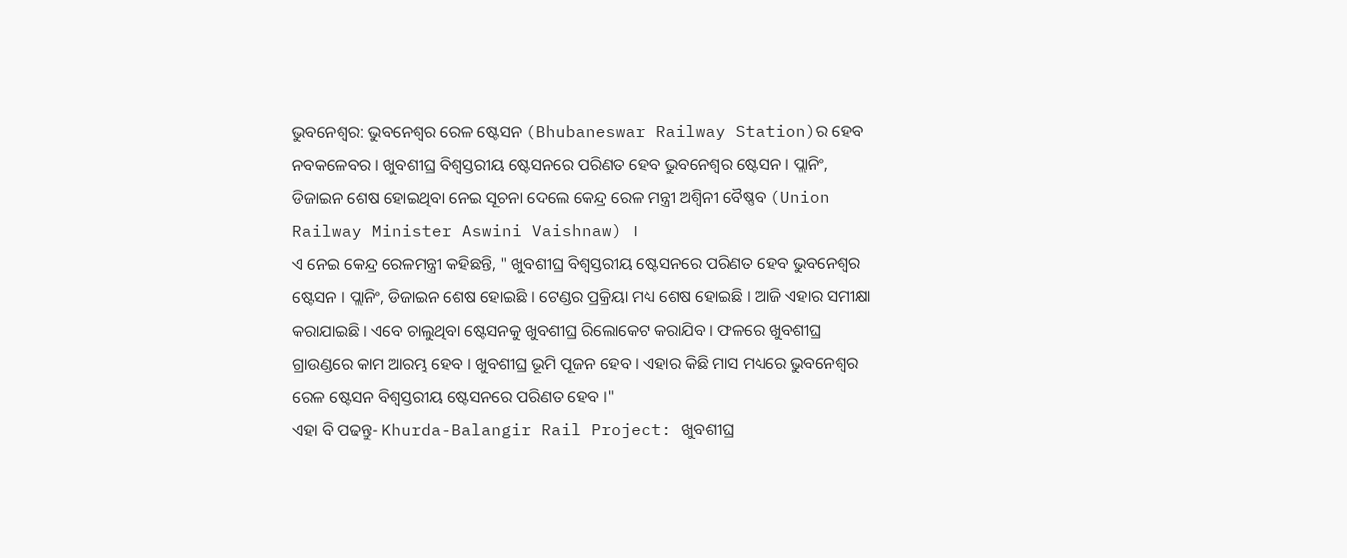ଭୁବନେଶ୍ବର: ଭୁବନେଶ୍ବର ରେଳ ଷ୍ଟେସନ (Bhubaneswar Railway Station)ର ହେବ ନବକଳେବର । ଖୁବଶୀଘ୍ର ବିଶ୍ବସ୍ତରୀୟ ଷ୍ଟେସନରେ ପରିଣତ ହେବ ଭୁବନେଶ୍ବର ଷ୍ଟେସନ । ପ୍ଲାନିଂ, ଡିଜାଇନ ଶେଷ ହୋଇଥିବା ନେଇ ସୂଚନା ଦେଲେ କେନ୍ଦ୍ର ରେଳ ମନ୍ତ୍ରୀ ଅଶ୍ବିନୀ ବୈଷ୍ଣବ (Union Railway Minister Aswini Vaishnaw) ।
ଏ ନେଇ କେନ୍ଦ୍ର ରେଳମନ୍ତ୍ରୀ କହିଛନ୍ତି, " ଖୁବଶୀଘ୍ର ବିଶ୍ବସ୍ତରୀୟ ଷ୍ଟେସନରେ ପରିଣତ ହେବ ଭୁବନେଶ୍ବର ଷ୍ଟେସନ । ପ୍ଲାନିଂ, ଡିଜାଇନ ଶେଷ ହୋଇଛି । ଟେଣ୍ଡର ପ୍ରକ୍ରିୟା ମଧ୍ୟ ଶେଷ ହୋଇଛି । ଆଜି ଏହାର ସମୀକ୍ଷା କରାଯାଇଛି । ଏବେ ଚାଲୁଥିବା ଷ୍ଟେସନକୁ ଖୁବଶୀଘ୍ର ରିଲୋକେଟ କରାଯିବ । ଫଳରେ ଖୁବଶୀଘ୍ର ଗ୍ରାଉଣ୍ଡରେ କାମ ଆରମ୍ଭ ହେବ । ଖୁବଶୀଘ୍ର ଭୂମି ପୂଜନ ହେବ । ଏହାର କିଛି ମାସ ମଧ୍ୟରେ ଭୁବନେଶ୍ବର ରେଳ ଷ୍ଟେସନ ବିଶ୍ବସ୍ତରୀୟ ଷ୍ଟେସନରେ ପରିଣତ ହେବ ।"
ଏହା ବି ପଢନ୍ତୁ- Khurda-Balangir Rail Project: ଖୁବଶୀଘ୍ର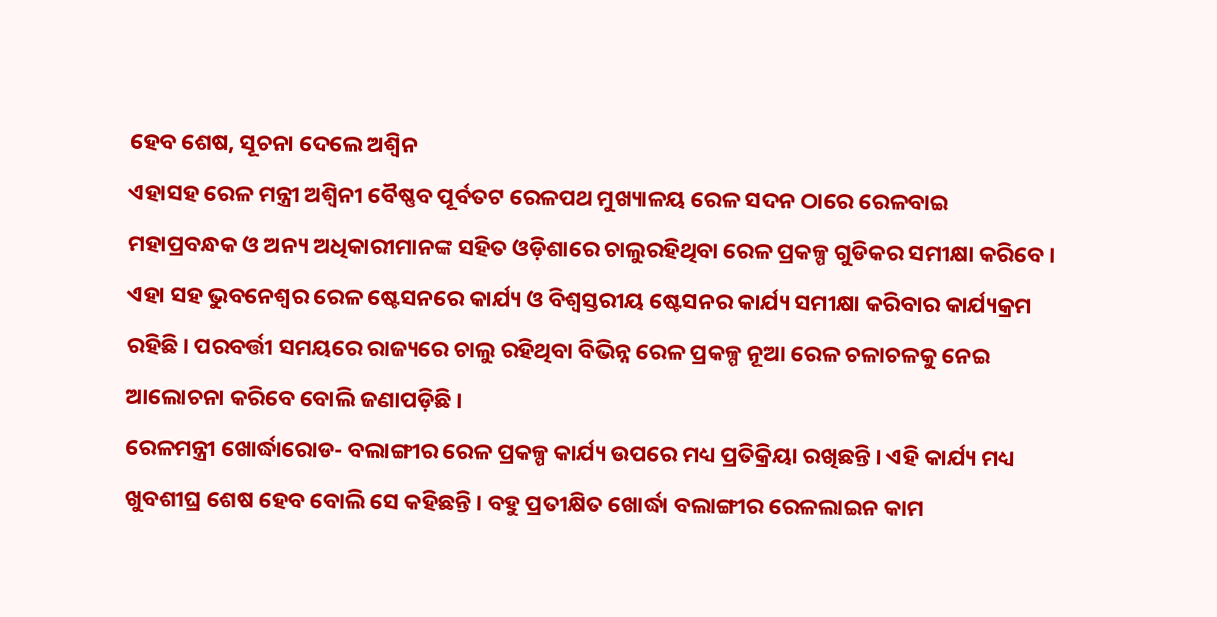ହେବ ଶେଷ, ସୂଚନା ଦେଲେ ଅଶ୍ବିନ
ଏହାସହ ରେଳ ମନ୍ତ୍ରୀ ଅଶ୍ବିନୀ ବୈଷ୍ଣବ ପୂର୍ବତଟ ରେଳପଥ ମୁଖ୍ୟାଳୟ ରେଳ ସଦନ ଠାରେ ରେଳବାଇ ମହାପ୍ରବନ୍ଧକ ଓ ଅନ୍ୟ ଅଧିକାରୀମାନଙ୍କ ସହିତ ଓଡ଼ିଶାରେ ଚାଲୁରହିଥିବା ରେଳ ପ୍ରକଳ୍ପ ଗୁଡିକର ସମୀକ୍ଷା କରିବେ । ଏହା ସହ ଭୁବନେଶ୍ବର ରେଳ ଷ୍ଟେସନରେ କାର୍ଯ୍ୟ ଓ ବିଶ୍ବସ୍ତରୀୟ ଷ୍ଟେସନର କାର୍ଯ୍ୟ ସମୀକ୍ଷା କରିବାର କାର୍ଯ୍ୟକ୍ରମ ରହିଛି । ପରବର୍ତ୍ତୀ ସମୟରେ ରାଜ୍ୟରେ ଚାଲୁ ରହିଥିବା ବିଭିନ୍ନ ରେଳ ପ୍ରକଳ୍ପ ନୂଆ ରେଳ ଚଳାଚଳକୁ ନେଇ ଆଲୋଚନା କରିବେ ବୋଲି ଜଣାପଡ଼ିଛି ।
ରେଳମନ୍ତ୍ରୀ ଖୋର୍ଦ୍ଧାରୋଡ- ବଲାଙ୍ଗୀର ରେଳ ପ୍ରକଳ୍ପ କାର୍ଯ୍ୟ ଉପରେ ମଧ୍ୟ ପ୍ରତିକ୍ରିୟା ରଖିଛନ୍ତି । ଏହି କାର୍ଯ୍ୟ ମଧ୍ୟ ଖୁବଶୀଘ୍ର ଶେଷ ହେବ ବୋଲି ସେ କହିଛନ୍ତି । ବହୁ ପ୍ରତୀକ୍ଷିତ ଖୋର୍ଦ୍ଧା ବଲାଙ୍ଗୀର ରେଳଲାଇନ କାମ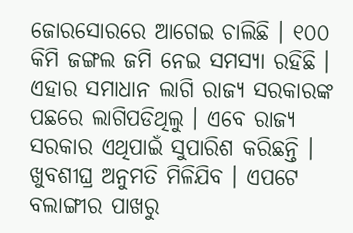ଜୋରସୋରରେ ଆଗେଇ ଚାଲିଛି । ୧୦୦ କିମି ଜଙ୍ଗଲ ଜମି ନେଇ ସମସ୍ୟା ରହିଛି । ଏହାର ସମାଧାନ ଲାଗି ରାଜ୍ୟ ସରକାରଙ୍କ ପଛରେ ଲାଗିପଡିଥିଲୁ । ଏବେ ରାଜ୍ୟ ସରକାର ଏଥିପାଇଁ ସୁପାରିଶ କରିଛନ୍ତି । ଖୁବଶୀଘ୍ର ଅନୁମତି ମିଳିଯିବ । ଏପଟେ ବଲାଙ୍ଗୀର ପାଖରୁ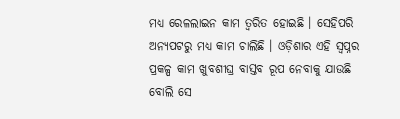ମଧ୍ୟ ରେଳଲାଇନ କାମ ତ୍ବରିତ ହୋଇଛି । ସେହିପରି ଅନ୍ୟପଟରୁ ମଧ୍ୟ କାମ ଚାଲିଛି । ଓଡ଼ିଶାର ଏହି ସ୍ବପ୍ନର ପ୍ରକଳ୍ପ କାମ ଖୁବଶୀଘ୍ର ବାସ୍ତବ ରୂପ ନେବାକୁ ଯାଉଛି ବୋଲି ସେ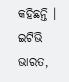କହିଛନ୍ତି ।
ଇଟିଭି ଭାରତ,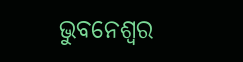ଭୁବନେଶ୍ବର